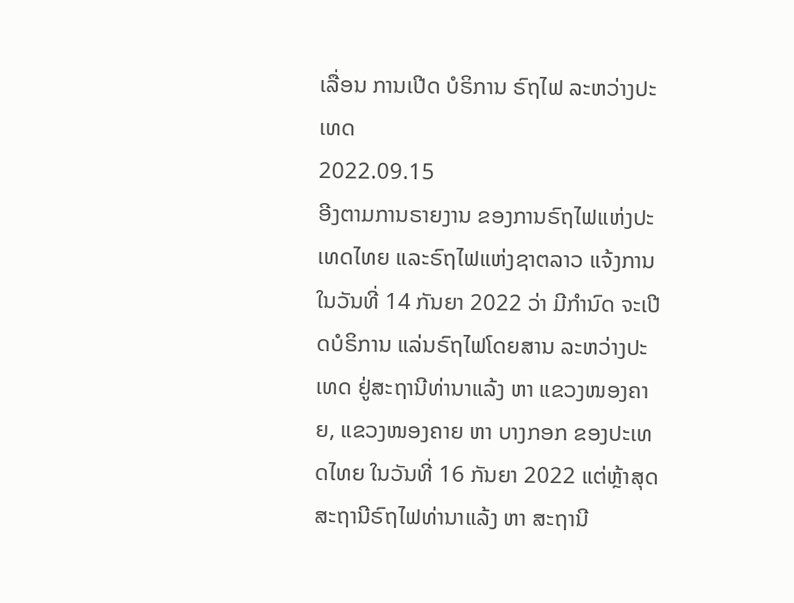ເລື່ອນ ການເປີດ ບໍຣິການ ຣົຖໄຟ ລະຫວ່າງປະເທດ
2022.09.15
ອີງຕາມການຣາຍງານ ຂອງການຣົຖໄຟແຫ່ງປະເທດໄທຍ ແລະຣົຖໄຟແຫ່ງຊາຕລາວ ແຈ້ງການໃນວັນທີ່ 14 ກັນຍາ 2022 ວ່າ ມີກໍານົດ ຈະເປີດບໍຣິການ ແລ່ນຣົຖໄຟໂດຍສານ ລະຫວ່າງປະເທດ ຢູ່ສະຖານີທ່ານາແລ້ງ ຫາ ແຂວງໜອງຄາຍ, ແຂວງໜອງຄາຍ ຫາ ບາງກອກ ຂອງປະເທດໄທຍ ໃນວັນທີ່ 16 ກັນຍາ 2022 ແຕ່ຫຼ້າສຸດ ສະຖານີຣົຖໄຟທ່ານາແລ້ງ ຫາ ສະຖານີ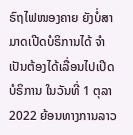ຣົຖໄຟໜອງຄາຍ ຍັງບໍ່ສາມາດເປີດບໍຣິການໄດ້ ຈໍາເປັນຕ້ອງໄດ້ເລື່ອນໄປເປີດບໍຣິການ ໃນວັນທີ່ 1 ຕຸລາ 2022 ຍ້ອນທາງການລາວ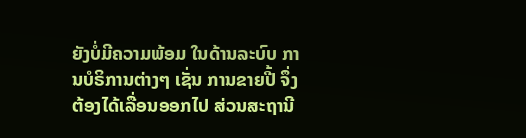ຍັງບໍ່ມີຄວາມພ້ອມ ໃນດ້ານລະບົບ ການບໍຣິການຕ່າງໆ ເຊັ່ນ ການຂາຍປີ້ ຈຶ່ງຕ້ອງໄດ້ເລື່ອນອອກໄປ ສ່ວນສະຖານີ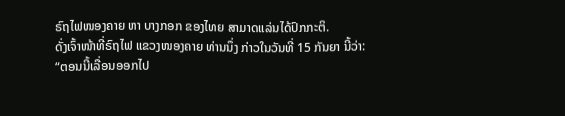ຣົຖໄຟໜອງຄາຍ ຫາ ບາງກອກ ຂອງໄທຍ ສາມາດແລ່ນໄດ້ປົກກະຕິ.
ດັ່ງເຈົ້າໜ້າທີ່ຣົຖໄຟ ແຂວງໜອງຄາຍ ທ່ານນຶ່ງ ກ່າວໃນວັນທີ່ 15 ກັນຍາ ນີ້ວ່າ:
“ຕອນນີ້ເລື່ອນອອກໄປ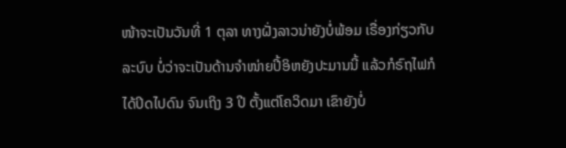ໜ້າຈະເປັນວັນທີ່ 1 ຕຸລາ ທາງຝັ່ງລາວນ່າຍັງບໍ່ພ້ອມ ເຣື່ອງກ່ຽວກັບລະບົບ ບໍ່ວ່າຈະເປັນດ້ານຈໍາໜ່າຍປີ້ອິຫຍັງປະມານນີ້ ແລ້ວກໍຣົຖໄຟກໍໄດ້ປິດໄປດົນ ຈົນເຖິງ 3 ປີ ຕັ້ງແຕ່ໂຄວິດມາ ເຂົາຍັງບໍ່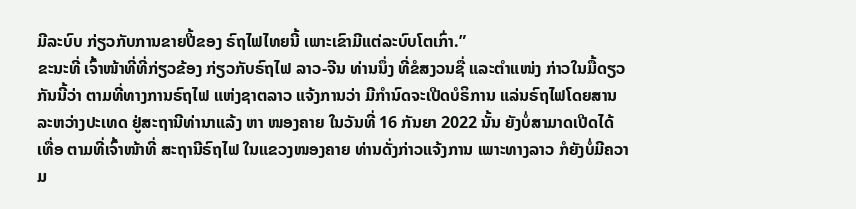ມີລະບົບ ກ່ຽວກັບການຂາຍປີ້ຂອງ ຣົຖໄຟໄທຍນີ້ ເພາະເຂົາມີແຕ່ລະບົບໂຕເກົ່າ.”
ຂະນະທີ່ ເຈົ້າໜ້າທີ່ທີ່ກ່ຽວຂ້ອງ ກ່ຽວກັບຣົຖໄຟ ລາວ-ຈີນ ທ່ານນຶ່ງ ທີ່ຂໍສງວນຊື່ ແລະຕໍາແໜ່ງ ກ່າວໃນມື້ດຽວກັນນີ້ວ່າ ຕາມທີ່ທາງການຣົຖໄຟ ແຫ່ງຊາຕລາວ ແຈ້ງການວ່າ ມີກໍານົດຈະເປີດບໍຣິການ ແລ່ນຣົຖໄຟໂດຍສານ ລະຫວ່າງປະເທດ ຢູ່ສະຖານີທ່ານາແລ້ງ ຫາ ໜອງຄາຍ ໃນວັນທີ່ 16 ກັນຍາ 2022 ນັ້ນ ຍັງບໍ່ສາມາດເປີດໄດ້ເທື່ອ ຕາມທີ່ເຈົ້າໜ້າທີ່ ສະຖານີຣົຖໄຟ ໃນແຂວງໜອງຄາຍ ທ່ານດັ່ງກ່າວແຈ້ງການ ເພາະທາງລາວ ກໍຍັງບໍ່ມີຄວາມ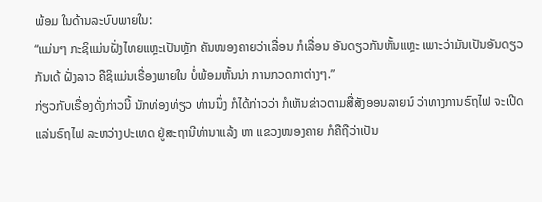ພ້ອມ ໃນດ້ານລະບົບພາຍໃນ:
“ແມ່ນໆ ກະຊິແມ່ນຝັ່ງໄທຍແຫຼະເປັນຫຼັກ ຄັນໜອງຄາຍວ່າເລື່ອນ ກໍເລື່ອນ ອັນດຽວກັນຫັ້ນແຫຼະ ເພາະວ່າມັນເປັນອັນດຽວກັນເດ້ ຝັ່ງລາວ ຄືຊິແມ່ນເຣື່ອງພາຍໃນ ບໍ່ພ້ອມຫັ້ນນ່າ ການກວດກາຕ່າງໆ.”
ກ່ຽວກັບເຣື່ອງດັ່ງກ່າວນີ້ ນັກທ່ອງທ່ຽວ ທ່ານນຶ່ງ ກໍໄດ້ກ່າວວ່າ ກໍເຫັນຂ່າວຕາມສື່ສັງອອນລາຍນ໌ ວ່າທາງການຣົຖໄຟ ຈະເປີດແລ່ນຣົຖໄຟ ລະຫວ່າງປະເທດ ຢູ່ສະຖານີທ່ານາແລ້ງ ຫາ ແຂວງໜອງຄາຍ ກໍຄືຖືວ່າເປັນ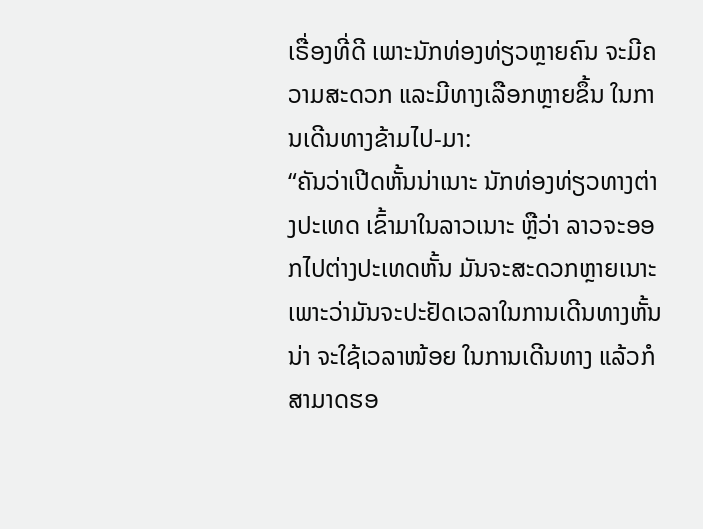ເຣື່ອງທີ່ດີ ເພາະນັກທ່ອງທ່ຽວຫຼາຍຄົນ ຈະມີຄວາມສະດວກ ແລະມີທາງເລືອກຫຼາຍຂຶ້ນ ໃນການເດີນທາງຂ້າມໄປ-ມາ:
“ຄັນວ່າເປີດຫັ້ນນ່າເນາະ ນັກທ່ອງທ່ຽວທາງຕ່າງປະເທດ ເຂົ້າມາໃນລາວເນາະ ຫຼືວ່າ ລາວຈະອອກໄປຕ່າງປະເທດຫັ້ນ ມັນຈະສະດວກຫຼາຍເນາະ ເພາະວ່າມັນຈະປະຢັດເວລາໃນການເດີນທາງຫັ້ນນ່າ ຈະໃຊ້ເວລາໜ້ອຍ ໃນການເດີນທາງ ແລ້ວກໍສາມາດຮອ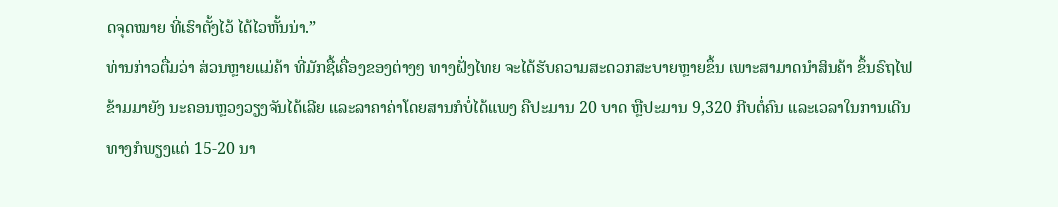ດຈຸດໝາຍ ທີ່ເຮົາຕັ້ງໄວ້ ໄດ້ໄວຫັ້ນນ່າ.”
ທ່ານກ່າວຕື່ມວ່າ ສ່ວນຫຼາຍແມ່ຄ້າ ທີ່ມັກຊື້ເຄື່ອງຂອງຕ່າງໆ ທາງຝັ່ງໄທຍ ຈະໄດ້ຮັບຄວາມສະດວກສະບາຍຫຼາຍຂຶ້ນ ເພາະສາມາດນໍາສິນຄ້າ ຂຶ້ນຣົຖໄຟຂ້າມມາຍັງ ນະຄອນຫຼວງວຽງຈັນໄດ້ເລີຍ ແລະລາຄາຄ່າໂດຍສານກໍບໍ່ໄດ້ແພງ ຄືປະມານ 20 ບາດ ຫຼືປະມານ 9,320 ກີບຕໍ່ຄົນ ແລະເວລາໃນການເດີນທາງກໍພຽງແຕ່ 15-20 ນາ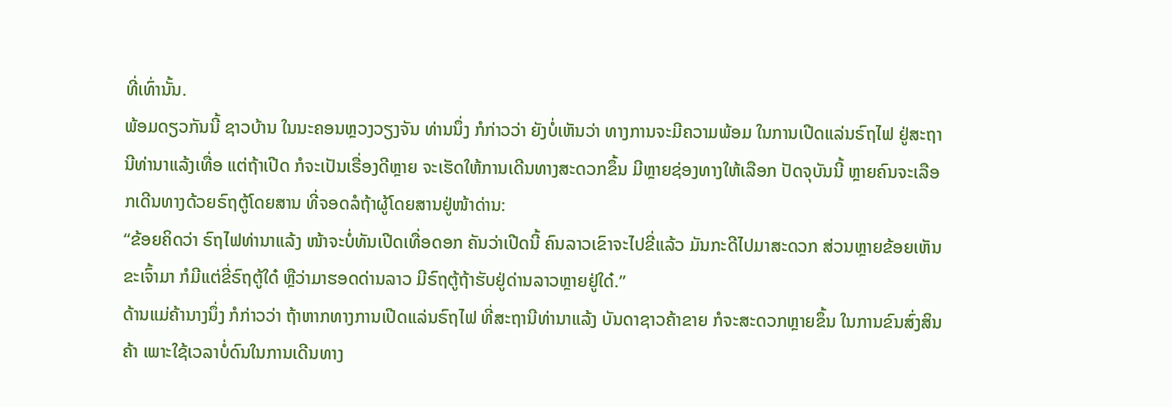ທີ່ເທົ່ານັ້ນ.
ພ້ອມດຽວກັນນີ້ ຊາວບ້ານ ໃນນະຄອນຫຼວງວຽງຈັນ ທ່ານນຶ່ງ ກໍກ່າວວ່າ ຍັງບໍ່ເຫັນວ່າ ທາງການຈະມີຄວາມພ້ອມ ໃນການເປີດແລ່ນຣົຖໄຟ ຢູ່ສະຖານີທ່ານາແລ້ງເທື່ອ ແຕ່ຖ້າເປີດ ກໍຈະເປັນເຣື່ອງດີຫຼາຍ ຈະເຮັດໃຫ້ການເດີນທາງສະດວກຂຶ້ນ ມີຫຼາຍຊ່ອງທາງໃຫ້ເລືອກ ປັດຈຸບັນນີ້ ຫຼາຍຄົນຈະເລືອກເດີນທາງດ້ວຍຣົຖຕູ້ໂດຍສານ ທີ່ຈອດລໍຖ້າຜູ້ໂດຍສານຢູ່ໜ້າດ່ານ:
“ຂ້ອຍຄິດວ່າ ຣົຖໄຟທ່ານາແລ້ງ ໜ້າຈະບໍ່ທັນເປີດເທື່ອດອກ ຄັນວ່າເປີດນີ້ ຄົນລາວເຂົາຈະໄປຂີ່ແລ້ວ ມັນກະດີໄປມາສະດວກ ສ່ວນຫຼາຍຂ້ອຍເຫັນຂະເຈົ້າມາ ກໍມີແຕ່ຂີ່ຣົຖຕູ້ໃດ໋ ຫຼືວ່າມາຮອດດ່ານລາວ ມີຣົຖຕູ້ຖ້າຮັບຢູ່ດ່ານລາວຫຼາຍຢູ່ໃດ໋.”
ດ້ານແມ່ຄ້ານາງນຶ່ງ ກໍກ່າວວ່າ ຖ້າຫາກທາງການເປີດແລ່ນຣົຖໄຟ ທີ່ສະຖານີທ່ານາແລ້ງ ບັນດາຊາວຄ້າຂາຍ ກໍຈະສະດວກຫຼາຍຂຶ້ນ ໃນການຂົນສົ່ງສິນຄ້າ ເພາະໃຊ້ເວລາບໍ່ດົນໃນການເດີນທາງ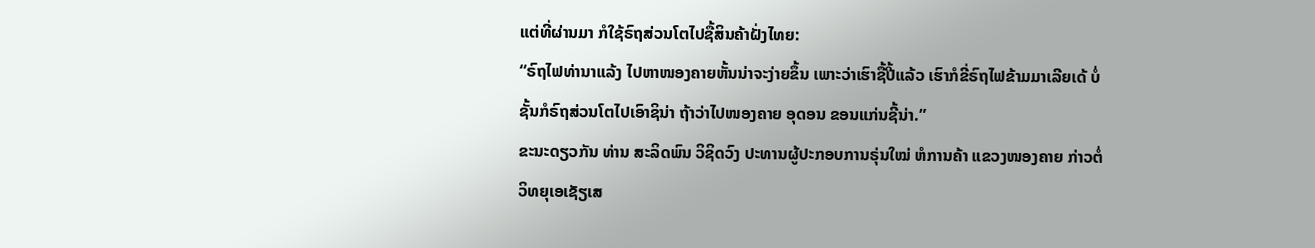ແຕ່ທີ່ຜ່ານມາ ກໍໃຊ້ຣົຖສ່ວນໂຕໄປຊື້ສິນຄ້າຝັ່ງໄທຍ:
“ຣົຖໄຟທ່ານາແລ້ງ ໄປຫາໜອງຄາຍຫັ້ນນ່າຈະງ່າຍຂຶ້ນ ເພາະວ່າເຮົາຊື້ປີ້ແລ້ວ ເຮົາກໍຂີ່ຣົຖໄຟຂ້າມມາເລີຍເດ້ ບໍ່ຊັ້ນກໍຣົຖສ່ວນໂຕໄປເອົາຊິນ່າ ຖ້າວ່າໄປໜອງຄາຍ ອຸດອນ ຂອນແກ່ນຊີ້ນ່າ.”
ຂະນະດຽວກັນ ທ່ານ ສະລິດພົນ ວິຊິດວົງ ປະທານຜູ້ປະກອບການຣຸ່ນໃໝ່ ຫໍການຄ້າ ແຂວງໜອງຄາຍ ກ່າວຕໍ່ວິທຍຸເອເຊັຽເສ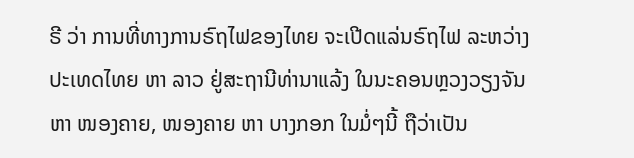ຣີ ວ່າ ການທີ່ທາງການຣົຖໄຟຂອງໄທຍ ຈະເປີດແລ່ນຣົຖໄຟ ລະຫວ່າງປະເທດໄທຍ ຫາ ລາວ ຢູ່ສະຖານີທ່ານາແລ້ງ ໃນນະຄອນຫຼວງວຽງຈັນ ຫາ ໜອງຄາຍ, ໜອງຄາຍ ຫາ ບາງກອກ ໃນມໍ່ໆນີ້ ຖືວ່າເປັນ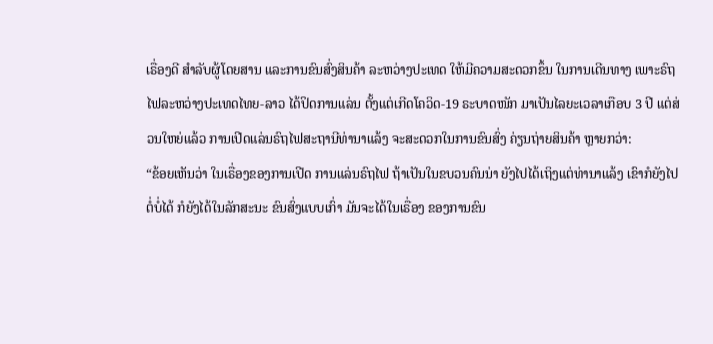ເຣື່ອງດີ ສໍາລັບຜູ້ໂດຍສານ ແລະການຂົນສົ່ງສິນຄ້າ ລະຫວ່າງປະເທດ ໃຫ້ມີຄວາມສະດວກຂຶ້ນ ໃນການເດີນທາງ ເພາະຣົຖໄຟລະຫວ່າງປະເທດໄທຍ-ລາວ ໄດ້ປິດການແລ່ນ ຕັ້ງແຕ່ເກີດໂຄວິດ-19 ຣະບາດໜັກ ມາເປັນໄລຍະເວລາເກືອບ 3 ປີ ແຕ່ສ່ວນໃຫຍ່ແລ້ວ ການເປີດແລ່ນຣົຖໄຟສະຖານີທ່ານາແລ້ງ ຈະສະດວກໃນການຂົນສົ່ງ ຄ່ຽນຖ່າຍສິນຄ້າ ຫຼາຍກວ່າ:
“ຂ້ອຍເຫັນວ່າ ໃນເຣື່ອງຂອງການເປີດ ການແລ່ນຣົຖໄຟ ຖ້າເປັນໃນຂບວນຄົນນ່າ ຍັງໄປໄດ້ເຖິງແຕ່ທ່ານາແລ້ງ ເຂົາກໍຍັງໄປຕໍ່ບໍ່ໄດ້ ກໍຍັງໄດ້ໃນລັກສະນະ ຂົນສົ່ງແບບເກົ່າ ມັນຈະໄດ້ໃນເຣື່ອງ ຂອງການຂົນ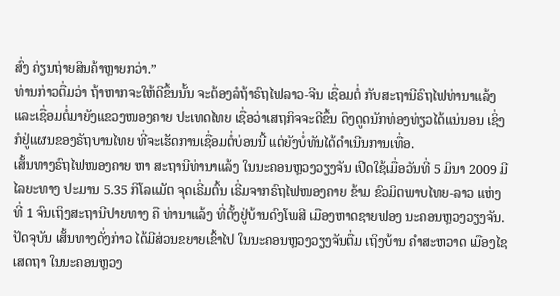ສົ່ງ ຄ່ຽນຖ່າຍສິນຄ້າຫຼາຍກວ່າ.”
ທ່ານກ່າວຕື່ມວ່າ ຖ້າຫາກຈະໃຫ້ດີຂຶ້ນນັ້ນ ຈະຕ້ອງລໍຖ້າຣົຖໄຟລາວ-ຈີນ ເຊື່ອມຕໍ່ ກັບສະຖານີຣົຖໄຟທ່ານາແລ້ງ ແລະເຊື່ອມຕໍ່ມາຍັງແຂວງໜອງຄາຍ ປະເທດໄທຍ ເຊື່ອວ່າເສຖກິຈຈະດີຂຶ້ນ ດຶງດູດນັກທ່ອງທ່ຽວໄດ້ແນ່ນອນ ເຊິ່ງກໍຢູ່ແຜນຂອງຣັຖບານໄທຍ ທີ່ຈະເຮັດການເຊື່ອມຕໍ່ບ່ອນນີ້ ແຕ່ຍັງບໍ່ທັນໄດ້ດໍາເນີນການເທື່ອ.
ເສັ້ນທາງຣົຖໄຟໜອງຄາຍ ຫາ ສະຖານີທ່ານາແລ້ງ ໃນນະຄອນຫຼວງວຽງຈັນ ເປີດໃຊ້ເມື່ອວັນທີ່ 5 ມິນາ 2009 ມີໄລຍະທາງ ປະມານ 5.35 ກິໂລແມັຕ ຈຸດເຣີ່ມຕົ້ນ ເຣີ່ມຈາກຣົຖໄຟໜອງຄາຍ ຂ້າມ ຂົວມິຕພາບໄທຍ-ລາວ ແຫ່ງທີ່ 1 ຈົນເຖິງສະຖານີປາຍທາງ ຄື ທ່ານາແລ້ງ ທີ່ຕັ້ງຢູ່ບ້ານດົງໂພສີ ເມືອງຫາດຊາຍຟອງ ນະຄອນຫຼວງວຽງຈັນ.
ປັດຈຸບັນ ເສັ້ນທາງດັ່ງກ່າວ ໄດ້ມີສ່ວນຂຍາຍເຂົ້າໄປ ໃນນະຄອນຫຼວງວຽງຈັນຕື່ມ ເຖິງບ້ານ ຄໍາສະຫວາດ ເມືອງໄຊເສດຖາ ໃນນະຄອນຫຼວງ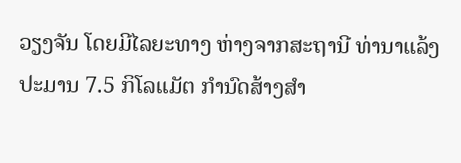ວຽງຈັນ ໂດຍມີໄລຍະທາງ ຫ່າງຈາກສະຖານີ ທ່ານາແລ້ງ ປະມານ 7.5 ກິໂລແມັຕ ກໍານົດສ້າງສໍາ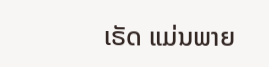ເຣັດ ແມ່ນພາຍ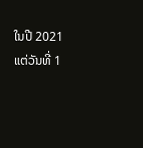ໃນປີ 2021 ແຕ່ວັນທີ່ 1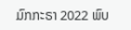ມົກກະຣາ 2022 ພົບ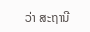ວ່າ ສະຖານີ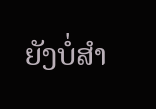ຍັງບໍ່ສໍາ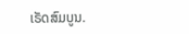ເຣັດສົມບູນ.